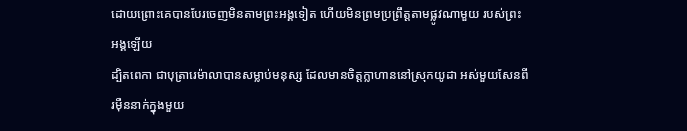ដោយព្រោះគេបានបែរចេញមិនតាមព្រះអង្គទៀត ហើយមិនព្រមប្រព្រឹត្តតាមផ្លូវណាមួយ របស់ព្រះអង្គឡើយ
ដ្បិតពេកា ជាបុត្រារេម៉ាលាបានសម្លាប់មនុស្ស ដែលមានចិត្តក្លាហាននៅស្រុកយូដា អស់មួយសែនពីរម៉ឺននាក់ក្នុងមួយ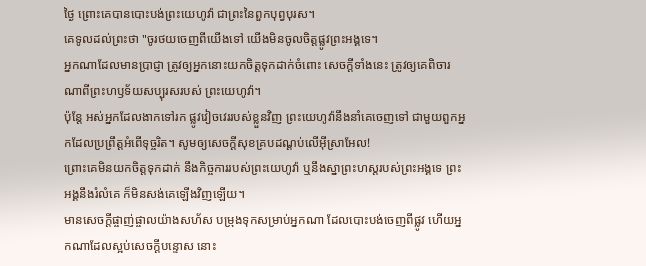ថ្ងៃ ព្រោះគេបានបោះបង់ព្រះយេហូវ៉ា ជាព្រះនៃពួកបុព្វបុរស។
គេទូលដល់ព្រះថា "ចូរថយចេញពីយើងទៅ យើងមិនចូលចិត្តផ្លូវព្រះអង្គទេ។
អ្នកណាដែលមានប្រាជ្ញា ត្រូវឲ្យអ្នកនោះយកចិត្តទុកដាក់ចំពោះ សេចក្ដីទាំងនេះ ត្រូវឲ្យគេពិចារណាពីព្រះហឫទ័យសប្បុរសរបស់ ព្រះយេហូវ៉ា។
ប៉ុន្ដែ អស់អ្នកដែលងាកទៅរក ផ្លូវវៀចវេររបស់ខ្លួនវិញ ព្រះយេហូវ៉ានឹងនាំគេចេញទៅ ជាមួយពួកអ្នកដែលប្រព្រឹត្តអំពើទុច្ចរិត។ សូមឲ្យសេចក្ដីសុខគ្របដណ្ដប់លើអ៊ីស្រាអែល!
ព្រោះគេមិនយកចិត្តទុកដាក់ នឹងកិច្ចការរបស់ព្រះយេហូវ៉ា ឬនឹងស្នាព្រះហស្តរបស់ព្រះអង្គទេ ព្រះអង្គនឹងរំលំគេ ក៏មិនសង់គេឡើងវិញឡើយ។
មានសេចក្ដីផ្ចាញ់ផ្ចាលយ៉ាងសហ័ស បម្រុងទុកសម្រាប់អ្នកណា ដែលបោះបង់ចេញពីផ្លូវ ហើយអ្នកណាដែលស្អប់សេចក្ដីបន្ទោស នោះ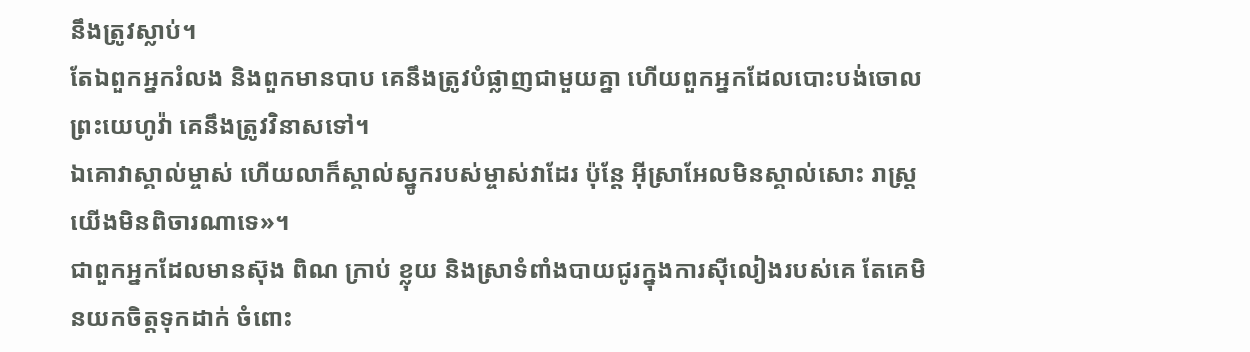នឹងត្រូវស្លាប់។
តែឯពួកអ្នករំលង និងពួកមានបាប គេនឹងត្រូវបំផ្លាញជាមួយគ្នា ហើយពួកអ្នកដែលបោះបង់ចោលព្រះយេហូវ៉ា គេនឹងត្រូវវិនាសទៅ។
ឯគោវាស្គាល់ម្ចាស់ ហើយលាក៏ស្គាល់ស្នូករបស់ម្ចាស់វាដែរ ប៉ុន្តែ អ៊ីស្រាអែលមិនស្គាល់សោះ រាស្ត្រយើងមិនពិចារណាទេ»។
ជាពួកអ្នកដែលមានស៊ុង ពិណ ក្រាប់ ខ្លុយ និងស្រាទំពាំងបាយជូរក្នុងការស៊ីលៀងរបស់គេ តែគេមិនយកចិត្តទុកដាក់ ចំពោះ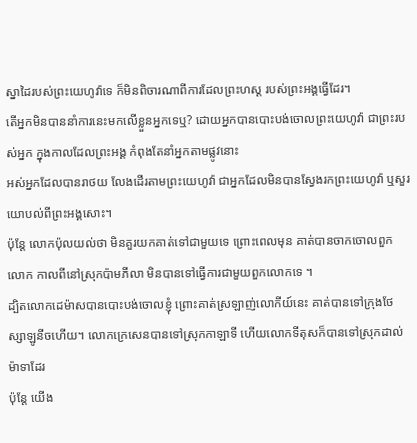ស្នាដៃរបស់ព្រះយេហូវ៉ាទេ ក៏មិនពិចារណាពីការដែលព្រះហស្ត របស់ព្រះអង្គធ្វើដែរ។
តើអ្នកមិនបាននាំការនេះមកលើខ្លួនអ្នកទេឬ? ដោយអ្នកបានបោះបង់ចោលព្រះយេហូវ៉ា ជាព្រះរបស់អ្នក ក្នុងកាលដែលព្រះអង្គ កំពុងតែនាំអ្នកតាមផ្លូវនោះ
អស់អ្នកដែលបានរាថយ លែងដើរតាមព្រះយេហូវ៉ា ជាអ្នកដែលមិនបានស្វែងរកព្រះយេហូវ៉ា ឬសួរយោបល់ពីព្រះអង្គសោះ។
ប៉ុន្ដែ លោកប៉ុលយល់ថា មិនគួរយកគាត់ទៅជាមួយទេ ព្រោះពេលមុន គាត់បានចាកចោលពួកលោក កាលពីនៅស្រុកប៉ាមភីលា មិនបានទៅធ្វើការជាមួយពួកលោកទេ ។
ដ្បិតលោកដេម៉ាសបានបោះបង់ចោលខ្ញុំ ព្រោះគាត់ស្រឡាញ់លោកីយ៍នេះ គាត់បានទៅក្រុងថែស្សាឡូនីចហើយ។ លោកក្រេសេនបានទៅស្រុកកាឡាទី ហើយលោកទីតុសក៏បានទៅស្រុកដាល់ម៉ាទាដែរ
ប៉ុន្ដែ យើង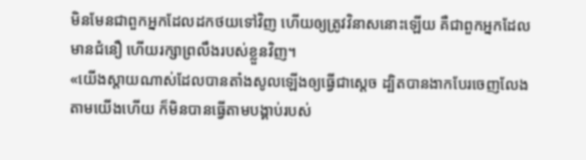មិនមែនជាពួកអ្នកដែលដកថយទៅវិញ ហើយឲ្យត្រូវវិនាសនោះឡើយ គឺជាពួកអ្នកដែលមានជំនឿ ហើយរក្សាព្រលឹងរបស់ខ្លួនវិញ។
«យើងស្តាយណាស់ដែលបានតាំងសូលឡើងឲ្យធ្វើជាស្តេច ដ្បិតបានងាកបែរចេញលែងតាមយើងហើយ ក៏មិនបានធ្វើតាមបង្គាប់របស់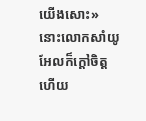យើងសោះ» នោះលោកសាំយូអែលក៏ក្តៅចិត្ត ហើយ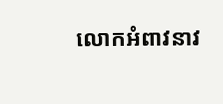លោកអំពាវនាវ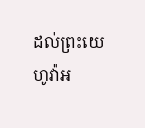ដល់ព្រះយេហូវ៉ាអ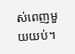ស់ពេញមួយយប់។